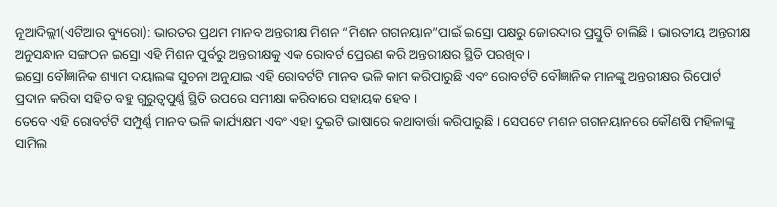ନୂଆଦିଲ୍ଲୀ(ଏଟିଆର ବ୍ୟୁରୋ): ଭାରତର ପ୍ରଥମ ମାନବ ଅନ୍ତରୀକ୍ଷ ମିଶନ “ମିଶନ ଗଗନୟାନ”ପାଇଁ ଇସ୍ରୋ ପକ୍ଷରୁ ଜୋରଦାର ପ୍ରସ୍ତୁତି ଚାଲିଛି । ଭାରତୀୟ ଅନ୍ତରୀକ୍ଷ ଅନୁସନ୍ଧାନ ସଙ୍ଗଠନ ଇସ୍ରୋ ଏହି ମିଶନ ପୁର୍ବରୁ ଅନ୍ତରୀକ୍ଷକୁ ଏକ ରୋବର୍ଟ ପ୍ରେରଣ କରି ଅନ୍ତରୀକ୍ଷର ସ୍ଥିତି ପରଖିବ ।
ଇସ୍ରୋ ବୌଜ୍ଞାନିକ ଶ୍ୟାମ ଦୟାଲଙ୍କ ସୁଚନା ଅନୁଯାଇ ଏହି ରୋବର୍ଟଟି ମାନବ ଭଳି କାମ କରିପାରୁଛି ଏବଂ ରୋବର୍ଟଟି ବୌଜ୍ଞାନିକ ମାନଙ୍କୁ ଅନ୍ତରୀକ୍ଷର ରିପୋର୍ଟ ପ୍ରଦାନ କରିବା ସହିତ ବହୁ ଗୁରୁତ୍ୱପୁର୍ଣ୍ଣ ସ୍ଥିତି ଉପରେ ସମୀକ୍ଷା କରିବାରେ ସହାୟକ ହେବ ।
ତେବେ ଏହି ରୋବର୍ଟଟି ସମ୍ପୁର୍ଣ୍ଣ ମାନବ ଭଳି କାର୍ଯ୍ୟକ୍ଷମ ଏବଂ ଏହା ଦୁଇଟି ଭାଷାରେ କଥାବାର୍ତ୍ତା କରିପାରୁଛି । ସେପଟେ ମଶନ ଗଗନୟାନରେ କୌଣଷି ମହିଳାଙ୍କୁ ସାମିଲ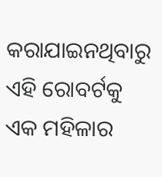କରାଯାଇନଥିବାରୁ ଏହି ରୋବର୍ଟକୁ ଏକ ମହିଳାର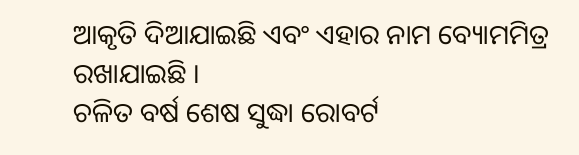ଆକୃତି ଦିଆଯାଇଛି ଏବଂ ଏହାର ନାମ ବ୍ୟୋମମିତ୍ର ରଖାଯାଇଛି ।
ଚଳିତ ବର୍ଷ ଶେଷ ସୁଦ୍ଧା ରୋବର୍ଟ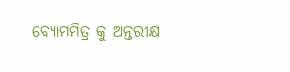ବ୍ୟୋମମିତ୍ର କୁ ଅନ୍ତରୀକ୍ଷ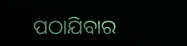ପଠାଯିବାର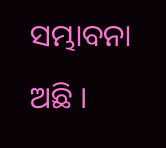ସମ୍ଭାବନା ଅଛି ।